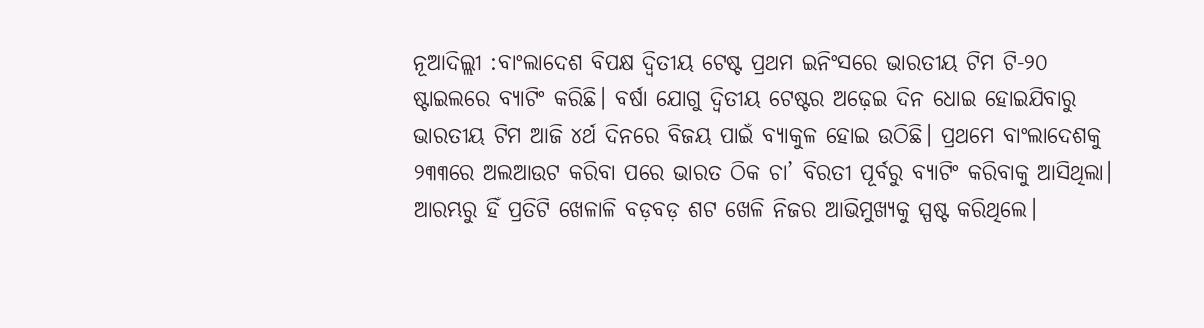ନୂଆଦିଲ୍ଲୀ :ବାଂଲାଦେଶ ବିପକ୍ଷ ଦ୍ୱିତୀୟ ଟେଷ୍ଟ ପ୍ରଥମ ଇନିଂସରେ ଭାରତୀୟ ଟିମ ଟି-୨୦ ଷ୍ଟାଇଲରେ ବ୍ୟାଟିଂ କରିଛି। ବର୍ଷା ଯୋଗୁ ଦ୍ୱିତୀୟ ଟେଷ୍ଟର ଅଢ଼େଇ ଦିନ ଧୋଇ ହୋଇଯିବାରୁ ଭାରତୀୟ ଟିମ ଆଜି ୪ର୍ଥ ଦିନରେ ବିଜୟ ପାଇଁ ବ୍ୟାକୁଳ ହୋଇ ଉଠିଛି। ପ୍ରଥମେ ବାଂଲାଦେଶକୁ ୨୩୩ରେ ଅଲଆଉଟ କରିବା ପରେ ଭାରତ ଠିକ ଚା’ ବିରତୀ ପୂର୍ବରୁ ବ୍ୟାଟିଂ କରିବାକୁ ଆସିଥିଲା।
ଆରମ୍ଭରୁ ହିଁ ପ୍ରତିଟି ଖେଳାଳି ବଡ଼ବଡ଼ ଶଟ ଖେଳି ନିଜର ଆଭିମୁଖ୍ୟକୁ ସ୍ପଷ୍ଟ କରିଥିଲେ।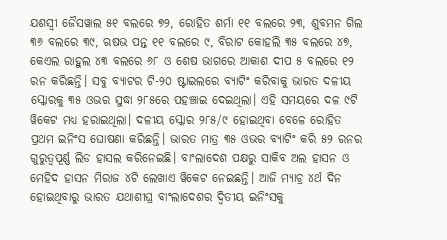ଯଶସ୍ୱୀ ଜୈସୱାଲ ୫୧ ବଲରେ ୭୨, ରୋହିତ ଶର୍ମା ୧୧ ବଲରେ ୨୩, ଶୁବମନ ଗିଲ ୩୬ ବଲରେ ୩୯, ଋଷଭ ପନ୍ତ ୧୧ ବଲରେ ୯, ବିରାଟ କୋହଲି ୩୫ ବଲରେ ୪୭, କେଏଲ ରାହୁଲ ୪୩ ବଲରେ ୬୮ ଓ ଶେଷ ଭାଗରେ ଆକାଶ ଦୀପ ୫ ବଲରେ ୧୨ ରନ କରିଛନ୍ତି। ସବୁ ବ୍ୟାଟର ଟି-୨୦ ଷ୍ଟାଇଲରେ ବ୍ୟାଟିଂ କରିବାକୁ ଭାରତ ଦଳୀୟ ସ୍କୋରକୁ ୩୫ ଓଭର ସୁଦ୍ଧା ୨୮୫ରେ ପହଞ୍ଚାଇ ଦେଇଥିଲା। ଏହି ସମୟରେ ଦଳ ୯ଟି ୱିକେଟ ମଧ୍ୟ ହରାଇଥିଲା। ଦଳୀୟ ସ୍କୋର ୨୮୫/୯ ହୋଇଥିବା ବେଳେ ରୋହିତ ପ୍ରଥମ ଇନିଂସ ଘୋଷଣା କରିଛନ୍ତି। ଭାରତ ମାତ୍ର ୩୫ ଓଭର ବ୍ୟାଟିଂ କରି ୫୨ ରନର ଗୁରୁତ୍ୱପୂର୍ଣ୍ଣ ଲିଡ ହାସଲ କରିନେଇଛି। ବାଂଲାଦେଶ ପକ୍ଷରୁ ସାକିବ ଅଲ ହାସନ ଓ ମେହିଦ ହାସନ ମିରାଜ ୪ଟି ଲେଖାଏ ୱିକେଟ ନେଇଛନ୍ତି। ଆଜି ମ୍ୟାଚ୍ର ୪ର୍ଥ ଦିନ ହୋଇଥିବାରୁ ଭାରତ ଯଥାଶୀଘ୍ର ବାଂଲାଦେଶର ଦ୍ୱିତୀୟ ଇନିଂସକୁ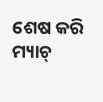ଶେଷ କରି ମ୍ୟାଚ୍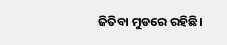ଜିତିବା ମୁଡରେ ରହିଛି।